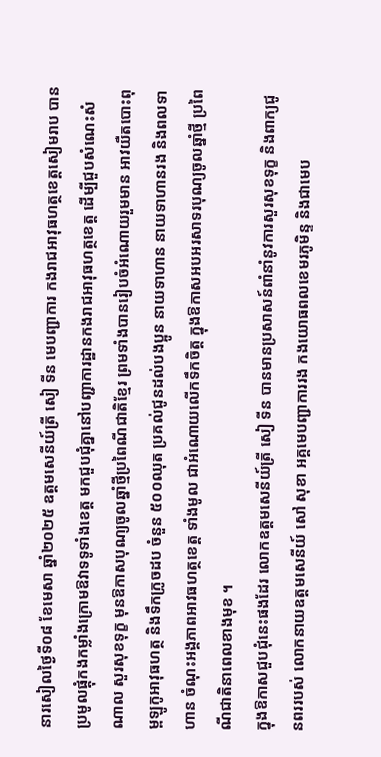នារសៀលថ្ងៃទី០៨ ខែមេសា ឆ្នាំ២០២៥ ឧត្តមសេនីយ៍ត្រី សៀ ទីន មេបញ្ជាការ កងរាជអាវុធហត្ថខេត្តសៀមរាប បានប្រមូលផ្តុំកងកម្លាំងក្រោមឱវាទទូទាំងខេត្ត មកជួបជុំគ្នានៅបញ្ជាការដ្ឋានកងរាជអាវុធហត្ថខេត្ត ដើម្បីជួបសំណេះសំណាល សួរសុខទុក្ខ មុនឱកាសបុណ្យចូលឆ្នាំថ្មីប្រពៃណីជាតិខ្មែរ ព្រមទាំងបានរៀបចំអំណោយរួមមាន អាវយឺតបោះពុម្ពឡូកូអាវុធហត្ថ និងទឹកក្រូចដប ចំនួន ៥០០ឈុត ប្រគល់ជូនដល់បងប្អូន នាយទាហាន នាយទាហានរង និងពលទាហាន ចំណុះអង្គភាពអាវធហត្ថខេត្ត ទាំងមូល ជាអំណោយលើកទឹកចិត្ត ក្នុងឱកាសអបអរសាទរបុណ្យចូលឆ្នាំថ្មី ប្រពៃណីជាតិនាពេលខាងមុខ ។
ក្នុងឱកាសជួបជុំនេះផងដែរ លោកឧត្តមសេនីយ៍ត្រី សៀ ទីន បានមានប្រសាសន៍ពាំនាំនូវការសួរសុខទុក្ខ និងពាក្យជូនពររបស់ លោកនាយឧត្តមសេនីយ៍ សៅ សុខា អគ្គមេបញ្ជាការរង កងយោធពលខេមរភូមិន្ទ និងជាមេប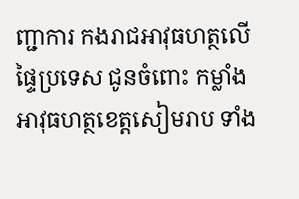ញ្ជាការ កងរាជអាវុធហត្ថលើផ្ទៃប្រទេស ជូនចំពោះ កម្លាំងអាវុធហត្ថខេត្តសៀមរាប ទាំង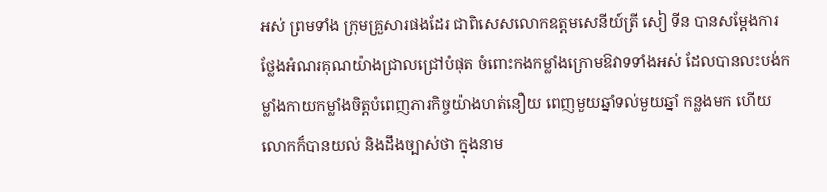អស់ ព្រមទាំង ក្រុមគ្រួសារផងដែរ ជាពិសេសលោកឧត្តមសេនីយ៍ត្រី សៀ ទីន បានសម្តែងការថ្លែងអំណរគុណយ៉ាងជ្រាលជ្រៅបំផុត ចំពោះកងកម្លាំងក្រោមឱវាទទាំងអស់ ដែលបានលះបង់កម្លាំងកាយកម្លាំងចិត្តបំពេញភារកិច្ចយ៉ាងហត់នឿយ ពេញមួយឆ្នាំទល់មួយឆ្នាំ កន្លងមក ហើយលោកក៏បានយល់ និងដឹងច្បាស់ថា ក្នុងនាម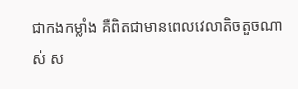ជាកងកម្លាំង គឺពិតជាមានពេលវេលាតិចតួចណាស់ ស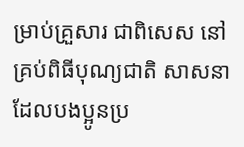ម្រាប់គ្រួសារ ជាពិសេស នៅគ្រប់ពិធីបុណ្យជាតិ សាសនា ដែលបងប្អូនប្រ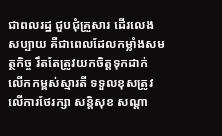ជាពលរដ្ឋ ជួបជុំគ្រួសារ ដើរលេងសប្បាយ គឺជាពេលដែលកម្លាំងសមត្ថកិច្ច រឹតតែត្រូវយកចិត្តទុកដាក់ លើកកម្ពស់ស្មារតី ទទួលខុសត្រូវ លើការថែរក្សា សន្តិសុខ សណ្តា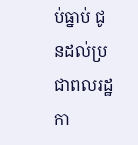ប់ធ្នាប់ ជូនដល់ប្រជាពលរដ្ឋ កា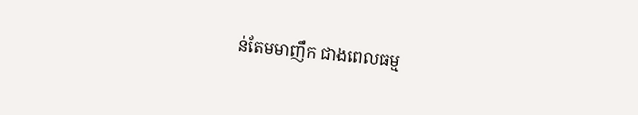ន់តែមមាញឹក ជាងពេលធម្ម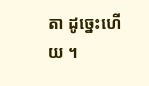តា ដូច្នេះហើយ ។